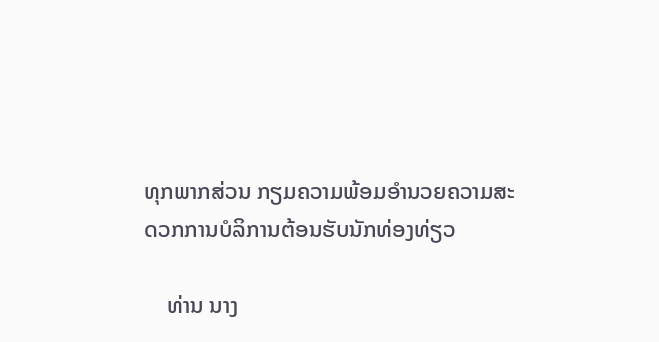ທຸກພາກສ່ວນ ກຽມຄວາມພ້ອມອໍານວຍຄວາມສະດວກການບໍລິການຕ້ອນຮັບນັກທ່ອງທ່ຽວ

    ທ່ານ ນາງ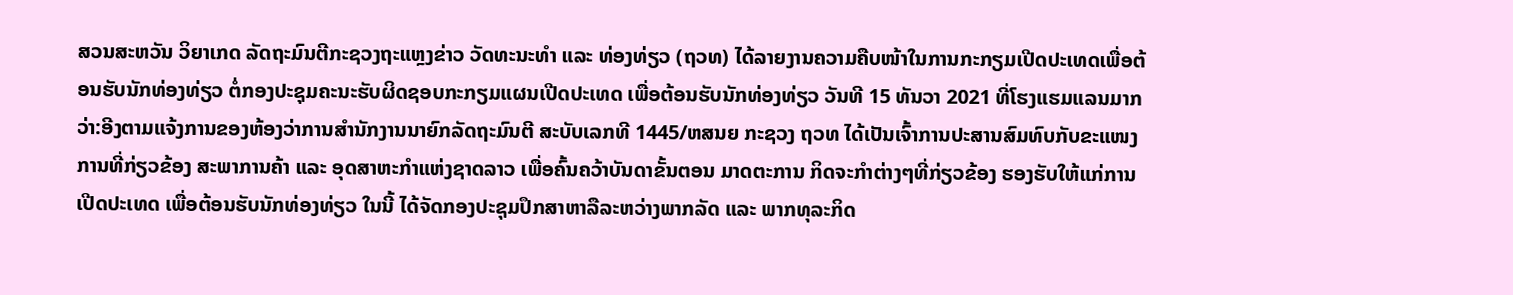ສວນສະຫວັນ ວິຍາເກດ ລັດຖະມົນຕີກະຊວງຖະແຫຼງຂ່າວ ວັດທະນະທໍາ ແລະ ທ່ອງທ່ຽວ (ຖວທ) ໄດ້ລາຍງານຄວາມຄືບໜ້າໃນການກະກຽມເປີດປະເທດເພື່ອຕ້ອນຮັບນັກທ່ອງທ່ຽວ ຕໍ່ກອງປະຊຸມຄະນະຮັບຜິດຊອບກະກຽມແຜນເປີດປະເທດ ເພື່ອຕ້ອນຮັບນັກທ່ອງທ່ຽວ ວັນທີ 15 ທັນວາ 2021 ທີ່ໂຮງແຮມແລນມາກ ວ່າ:ອີງຕາມແຈ້ງການຂອງຫ້ອງວ່າການສໍານັກງານນາຍົກລັດຖະມົນຕີ ສະບັບເລກທີ 1445/ຫສນຍ ກະຊວງ ຖວທ ໄດ້ເປັນເຈົ້າການປະສານສົມທົບກັບຂະແໜງການທີ່ກ່ຽວຂ້ອງ ສະພາການຄ້າ ແລະ ອຸດສາຫະກໍາແຫ່ງຊາດລາວ ເພື່ອຄົ້ນຄວ້າບັນດາຂັ້ນຕອນ ມາດຕະການ ກິດຈະກໍາຕ່າງໆທີ່ກ່ຽວຂ້ອງ ຮອງຮັບໃຫ້ແກ່ການເປີດປະເທດ ເພື່ອຕ້ອນຮັບນັກທ່ອງທ່ຽວ ໃນນີ້ ໄດ້ຈັດກອງປະຊຸມປຶກສາຫາລືລະຫວ່າງພາກລັດ ແລະ ພາກທຸລະກິດ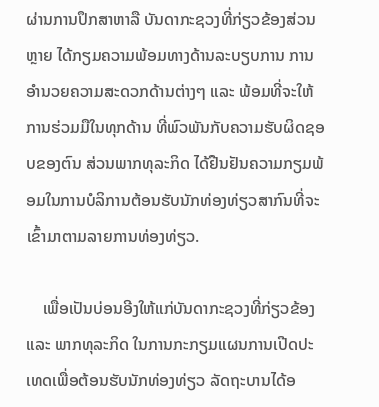ຜ່ານການປຶກສາຫາລື ບັນດາກະຊວງທີ່ກ່ຽວຂ້ອງສ່ວນຫຼາຍ ໄດ້ກຽມຄວາມພ້ອມທາງດ້ານລະບຽບການ ການອໍານວຍຄວາມສະດວກດ້ານຕ່າງໆ ແລະ ພ້ອມທີ່ຈະໃຫ້ການຮ່ວມມືໃນທຸກດ້ານ ທີ່ພົວພັນກັບຄວາມຮັບຜິດຊອບຂອງຕົນ ສ່ວນພາກທຸລະກິດ ໄດ້ຢືນຢັນຄວາມກຽມພ້ອມໃນການບໍລິການຕ້ອນຮັບນັກທ່ອງທ່ຽວສາກົນທີ່ຈະເຂົ້າມາຕາມລາຍການທ່ອງທ່ຽວ.

    ເພື່ອເປັນບ່ອນອີງໃຫ້ແກ່ບັນດາກະຊວງທີ່ກ່ຽວຂ້ອງ ແລະ ພາກທຸລະກິດ ໃນການກະກຽມແຜນການເປີດປະເທດເພື່ອຕ້ອນຮັບນັກທ່ອງທ່ຽວ ລັດຖະບານໄດ້ອ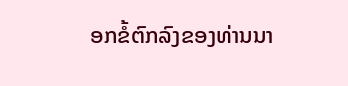ອກຂໍ້ຕົກລົງຂອງທ່ານນາ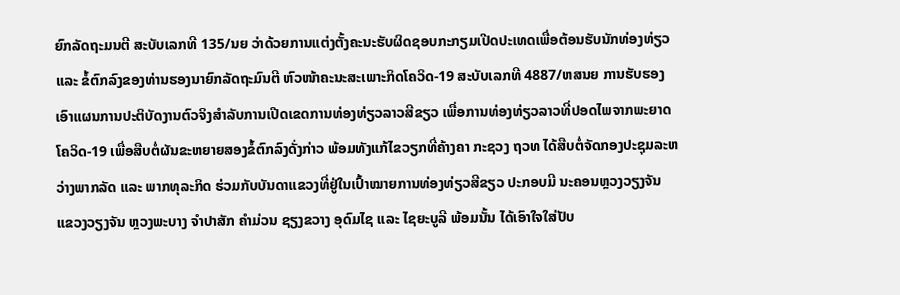ຍົກລັດຖະມນຕີ ສະບັບເລກທີ 135/ນຍ ວ່າດ້ວຍການແຕ່ງຕັ້ງຄະນະຮັບຜິດຊອບກະກຽມເປີດປະເທດເພື່ອຕ້ອນຮັບນັກທ່ອງທ່ຽວ ແລະ ຂໍ້ຕົກລົງຂອງທ່ານຮອງນາຍົກລັດຖະມົນຕີ ຫົວໜ້າຄະນະສະເພາະກິດໂຄວິດ-19 ສະບັບເລກທີ 4887/ຫສນຍ ການຮັບຮອງເອົາແຜນການປະຕິບັດງານຕົວຈິງສໍາລັບການເປີດເຂດການທ່ອງທ່ຽວລາວສີຂຽວ ເພື່ອການທ່ອງທ່ຽວລາວທີ່ປອດໄພຈາກພະຍາດໂຄວິດ-19 ເພື່ອສືບຕໍ່ຜັນຂະຫຍາຍສອງຂໍ້ຕົກລົງດັ່ງກ່າວ ພ້ອມທັງແກ້ໄຂວຽກທີ່ຄ້າງຄາ ກະຊວງ ຖວທ ໄດ້ສືບຕໍ່ຈັດກອງປະຊຸມລະຫວ່າງພາກລັດ ແລະ ພາກທຸລະກິດ ຮ່ວມກັບບັນດາແຂວງທີ່ຢູ່ໃນເປົ້າໝາຍການທ່ອງທ່ຽວສີຂຽວ ປະກອບມີ ນະຄອນຫຼວງວຽງຈັນ ແຂວງວຽງຈັນ ຫຼວງພະບາງ ຈໍາປາສັກ ຄໍາມ່ວນ ຊຽງຂວາງ ອຸດົມໄຊ ແລະ ໄຊຍະບູລີ ພ້ອມນັ້ນ ໄດ້ເອົາໃຈໃສ່ປັບ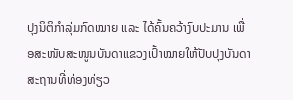ປຸງນິຕິກໍາລຸ່ມກົດໝາຍ ແລະ ໄດ້ຄົ້ນຄວ້າງົບປະມານ ເພື່ອສະໜັບສະໜູນບັນດາແຂວງເປົ້າໝາຍໃຫ້ປັບປຸງບັນດາສະຖານທີ່ທ່ອງທ່ຽວ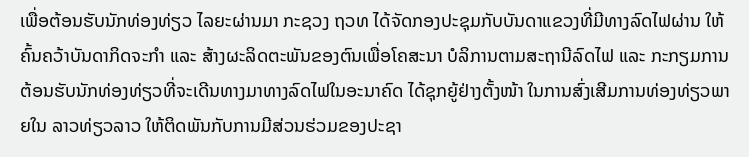ເພື່ອຕ້ອນຮັບນັກທ່ອງທ່ຽວ ໄລຍະຜ່ານມາ ກະຊວງ ຖວທ ໄດ້ຈັດກອງປະຊຸມກັບບັນດາແຂວງທີ່ມີທາງລົດໄຟຜ່ານ ໃຫ້ຄົ້ນຄວ້າບັນດາກິດຈະກຳ ແລະ ສ້າງຜະລິດຕະພັນຂອງຕົນເພື່ອໂຄສະນາ ບໍລິການຕາມສະຖານີລົດໄຟ ແລະ ກະກຽມການຕ້ອນຮັບນັກທ່ອງທ່ຽວທີ່ຈະເດີນທາງມາທາງລົດໄຟໃນອະນາຄົດ ໄດ້ຊຸກຍູ້ຢ່າງຕັ້ງໜ້າ ໃນການສົ່ງເສີມການທ່ອງທ່ຽວພາຍໃນ ລາວທ່ຽວລາວ ໃຫ້ຕິດພັນກັບການມີສ່ວນຮ່ວມຂອງປະຊາ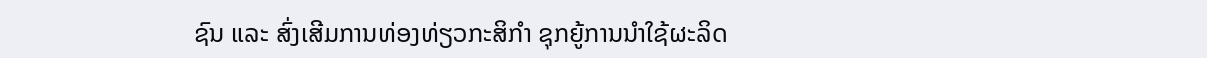ຊົນ ແລະ ສົ່ງເສີມການທ່ອງທ່ຽວກະສິກໍາ ຊຸກຍູ້ການນໍາໃຊ້ຜະລິດ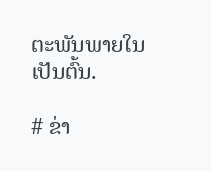ຕະພັນພາຍໃນເປັນຕົ້ນ.

# ຂ່າ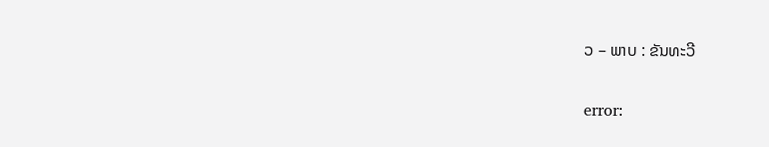ວ – ພາບ : ຂັນທະວີ

error: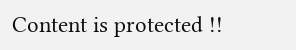Content is protected !!